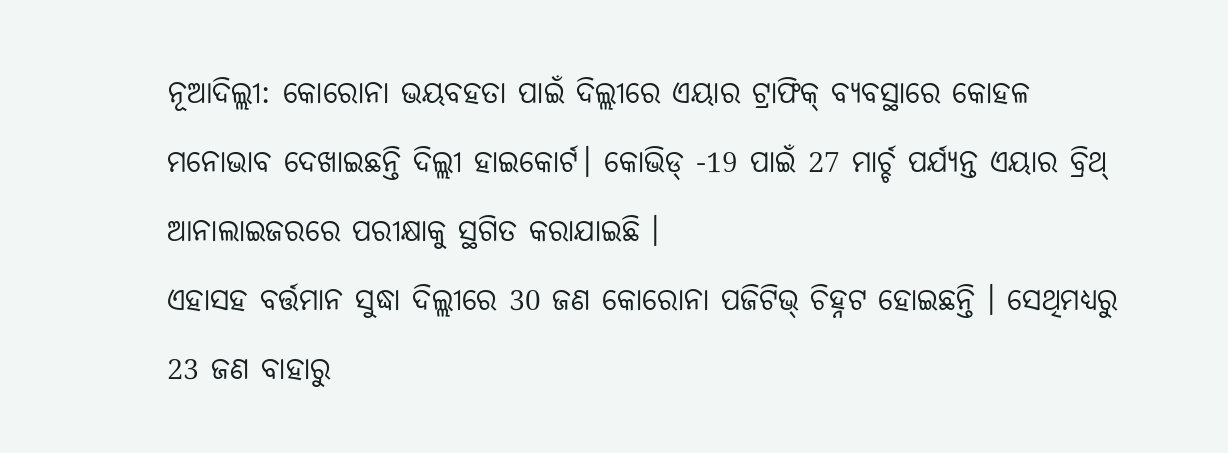ନୂଆଦିଲ୍ଲୀ: କୋରୋନା ଭୟବହତା ପାଇଁ ଦିଲ୍ଲୀରେ ଏୟାର ଟ୍ରାଫିକ୍ ବ୍ୟବସ୍ଥାରେ କୋହଳ ମନୋଭାବ ଦେଖାଇଛନ୍ତି ଦିଲ୍ଲୀ ହାଇକୋର୍ଟ। କୋଭିଡ୍ -19 ପାଇଁ 27 ମାର୍ଚ୍ଚ ପର୍ଯ୍ୟନ୍ତ ଏୟାର ବ୍ରିଥ୍ ଆନାଲାଇଜରରେ ପରୀକ୍ଷାକୁ ସ୍ଥଗିତ କରାଯାଇଛି ।
ଏହାସହ ବର୍ତ୍ତମାନ ସୁଦ୍ଧା ଦିଲ୍ଲୀରେ 30 ଜଣ କୋରୋନା ପଜିଟିଭ୍ ଚିହ୍ନଟ ହୋଇଛନ୍ତି । ସେଥିମଧ୍ୟରୁ 23 ଜଣ ବାହାରୁ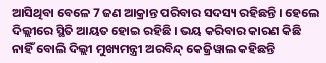ଆସିଥିବା ବେଳେ 7 ଜଣ ଆକ୍ରାନ୍ତ ପରିବାର ସଦସ୍ୟ ରହିଛନ୍ତି । ହେଲେ ଦିଲ୍ଲୀରେ ସ୍ଥିତି ଆୟତ ହୋଇ ରହିଛି । ଭୟ କରିବାର କାରଣ କିଛି ନାହିଁ ବୋଲି ଦିଲ୍ଲୀ ମୁଖ୍ୟମନ୍ତ୍ରୀ ଅରବିନ୍ଦ୍ କେଜ୍ରିୱାଲ କହିଛନ୍ତି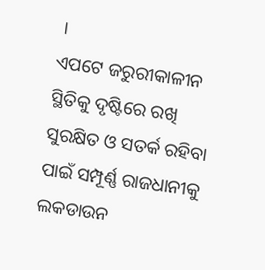।
ଏପଟେ ଜରୁରୀକାଳୀନ ସ୍ଥିତିକୁ ଦୃଷ୍ଟିରେ ରଖି ସୁରକ୍ଷିତ ଓ ସତର୍କ ରହିବା ପାଇଁ ସମ୍ପୂର୍ଣ୍ଣ ରାଜଧାନୀକୁ ଲକଡାଉନ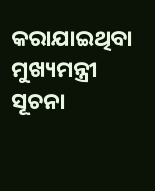କରାଯାଇଥିବା ମୁଖ୍ୟମନ୍ତ୍ରୀ ସୂଚନା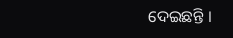ଦେଇଛନ୍ତି ।